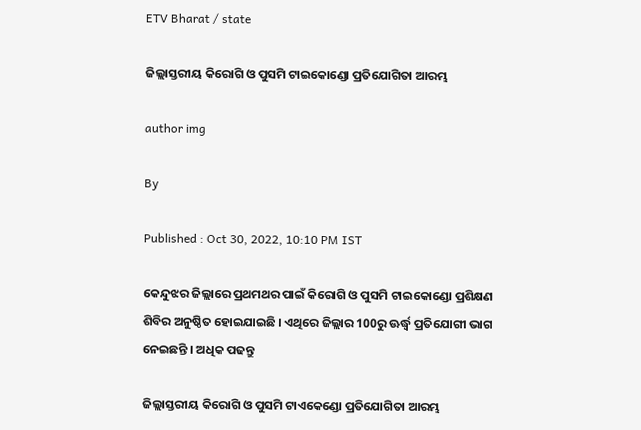ETV Bharat / state

ଜିଲ୍ଲାସ୍ତରୀୟ କିରୋଗି ଓ ପୁସମି ଟାଇକୋଣ୍ଡୋ ପ୍ରତିଯୋଗିତା ଆରମ୍ଭ

author img

By

Published : Oct 30, 2022, 10:10 PM IST

କେନ୍ଦୁଝର ଜିଲ୍ଲାରେ ପ୍ରଥମଥର ପାଇଁ କିରୋଗି ଓ ପୁସମି ଟାଇକୋଣ୍ଡୋ ପ୍ରଶିକ୍ଷଣ ଶିବିର ଅନୁଷ୍ଠିତ ହୋଇଯାଇଛି । ଏଥିରେ ଜିଲ୍ଲାର 100ରୁ ଊର୍ଦ୍ଧ୍ବ ପ୍ରତିଯୋଗୀ ଭାଗ ନେଇଛନ୍ତି । ଅଧିକ ପଢନ୍ତୁ

ଜିଲ୍ଲାସ୍ତରୀୟ କିରୋଗି ଓ ପୁସମି ଟାଏକେଣ୍ଡୋ ପ୍ରତିଯୋଗିତା ଆରମ୍ଭ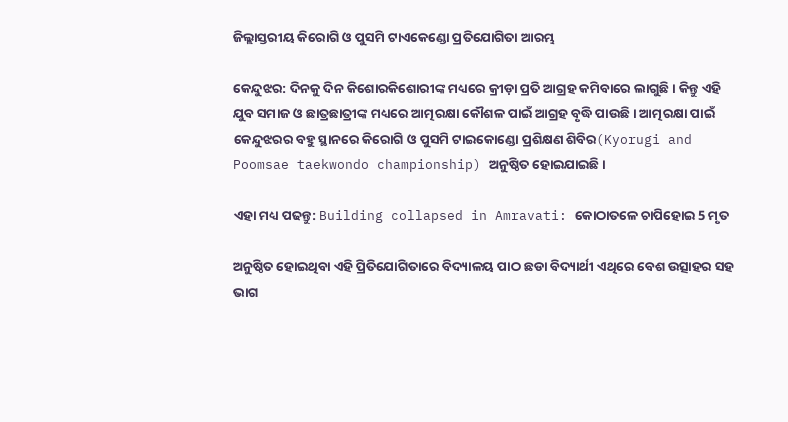ଜିଲ୍ଲାସ୍ତରୀୟ କିରୋଗି ଓ ପୁସମି ଟାଏକେଣ୍ଡୋ ପ୍ରତିଯୋଗିତା ଆରମ୍ଭ

କେନ୍ଦୁଝର: ଦିନକୁ ଦିନ କିଶୋରକିଶୋରୀଙ୍କ ମଧ୍ୟରେ କ୍ରୀଡ଼ା ପ୍ରତି ଆଗ୍ରହ କମିବାରେ ଲାଗୁଛି । କିନ୍ତୁ ଏହି ଯୁବ ସମାଜ ଓ ଛାତ୍ରଛାତ୍ରୀଙ୍କ ମଧ୍ୟରେ ଆତ୍ମରକ୍ଷା କୌଶଳ ପାଇଁ ଆଗ୍ରହ ବୃଦ୍ଧି ପାଉଛି । ଆତ୍ମରକ୍ଷା ପାଇଁ କେନ୍ଦୁଝରର ବହୁ ସ୍ଥାନରେ କିରୋଗି ଓ ପୁସମି ଟାଇକୋଣ୍ଡୋ ପ୍ରଶିକ୍ଷଣ ଶିବିର(Kyorugi and Poomsae taekwondo championship) ଅନୁଷ୍ଠିତ ହୋଇଯାଇଛି।

ଏହା ମଧ୍ୟ ପଢନ୍ତୁ: Building collapsed in Amravati: କୋଠାତଳେ ଚାପିହୋଇ 5 ମୃତ

ଅନୁଷ୍ଠିତ ହୋଇଥିବା ଏହି ପ୍ରିତିଯୋଗିତାରେ ବିଦ୍ୟାଳୟ ପାଠ ଛଡା ବିଦ୍ୟାର୍ଥୀ ଏଥିରେ ବେଶ ଉତ୍ସାହର ସହ ଭାଗ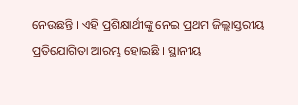ନେଉଛନ୍ତି । ଏହି ପ୍ରଶିକ୍ଷାର୍ଥୀଙ୍କୁ ନେଇ ପ୍ରଥମ ଜିଲ୍ଲାସ୍ତରୀୟ ପ୍ରତିଯୋଗିତା ଆରମ୍ଭ ହୋଇଛି । ସ୍ଥାନୀୟ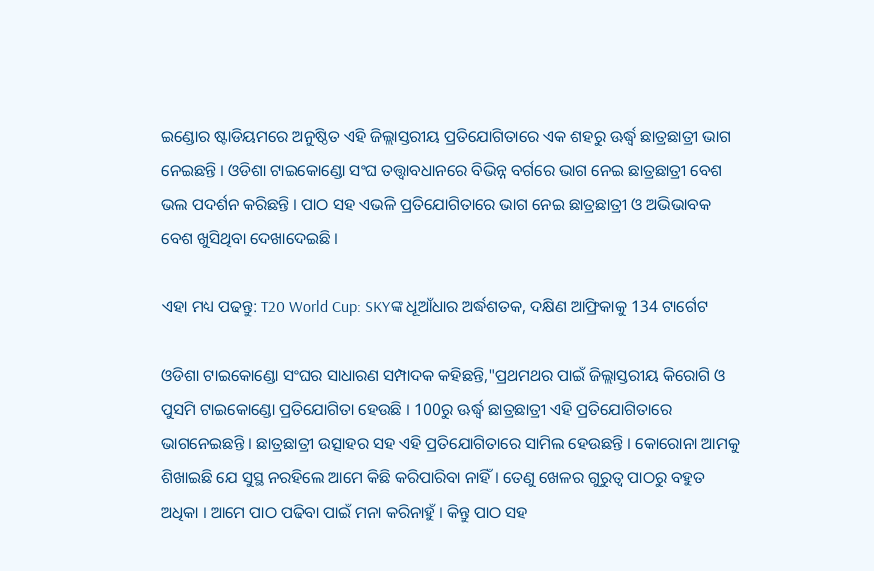ଇଣ୍ଡୋର ଷ୍ଟାଡିୟମରେ ଅନୁଷ୍ଠିତ ଏହି ଜିଲ୍ଲାସ୍ତରୀୟ ପ୍ରତିଯୋଗିତାରେ ଏକ ଶହରୁ ଊର୍ଦ୍ଧ୍ବ ଛାତ୍ରଛାତ୍ରୀ ଭାଗ ନେଇଛନ୍ତି । ଓଡିଶା ଟାଇକୋଣ୍ଡୋ ସଂଘ ତତ୍ତ୍ବାବଧାନରେ ବିଭିନ୍ନ ବର୍ଗରେ ଭାଗ ନେଇ ଛାତ୍ରଛାତ୍ରୀ ବେଶ ଭଲ ପଦର୍ଶନ କରିଛନ୍ତି । ପାଠ ସହ ଏଭଳି ପ୍ରତିଯୋଗିତାରେ ଭାଗ ନେଇ ଛାତ୍ରଛାତ୍ରୀ ଓ ଅଭିଭାବକ ବେଶ ଖୁସିଥିବା ଦେଖାଦେଇଛି ।

ଏହା ମଧ୍ୟ ପଢନ୍ତୁ: T20 World Cup: SKYଙ୍କ ଧୂଆଁଧାର ଅର୍ଦ୍ଧଶତକ, ଦକ୍ଷିଣ ଆଫ୍ରିକାକୁ 134 ଟାର୍ଗେଟ

ଓଡିଶା ଟାଇକୋଣ୍ଡୋ ସଂଘର ସାଧାରଣ ସମ୍ପାଦକ କହିଛନ୍ତି,"ପ୍ରଥମଥର ପାଇଁ ଜିଲ୍ଲାସ୍ତରୀୟ କିରୋଗି ଓ ପୁସମି ଟାଇକୋଣ୍ଡୋ ପ୍ରତିଯୋଗିତା ହେଉଛି । 100ରୁ ଊର୍ଦ୍ଧ୍ବ ଛାତ୍ରଛାତ୍ରୀ ଏହି ପ୍ରତିଯୋଗିତାରେ ଭାଗନେଇଛନ୍ତି । ଛାତ୍ରଛାତ୍ରୀ ଉତ୍ସାହର ସହ ଏହି ପ୍ରତିଯୋଗିତାରେ ସାମିଲ ହେଉଛନ୍ତି । କୋରୋନା ଆମକୁ ଶିଖାଇଛି ଯେ ସୁସ୍ଥ ନରହିଲେ ଆମେ କିଛି କରିପାରିବା ନାହିଁ । ତେଣୁ ଖେଳର ଗୁରୁତ୍ବ ପାଠରୁ ବହୁତ ଅଧିକା । ଆମେ ପାଠ ପଢିବା ପାଇଁ ମନା କରିନାହୁଁ । କିନ୍ତୁ ପାଠ ସହ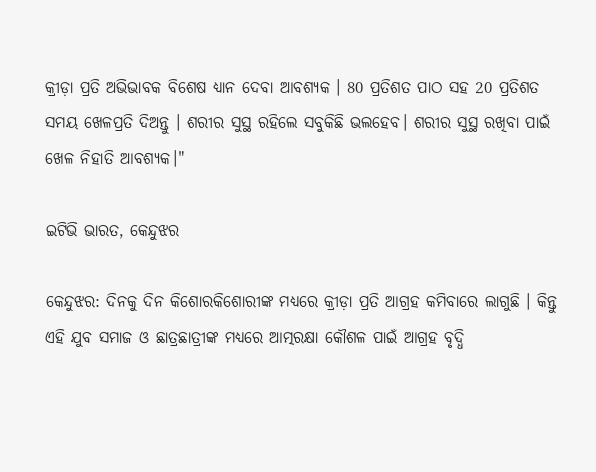କ୍ରୀଡ଼ା ପ୍ରତି ଅଭିଭାବକ ବିଶେଷ ଧ୍ୟାନ ଦେବା ଆବଶ୍ୟକ । 80 ପ୍ରତିଶତ ପାଠ ସହ 20 ପ୍ରତିଶତ ସମୟ ଖେଳପ୍ରତି ଦିଅନ୍ତୁ । ଶରୀର ସୁସ୍ଥ ରହିଲେ ସବୁକିଛି ଭଲହେବ। ଶରୀର ସୁସ୍ଥ ରଖିବା ପାଇଁ ଖେଳ ନିହାତି ଆବଶ୍ୟକ।"

ଇଟିଭି ଭାରତ, କେନ୍ଦୁଝର

କେନ୍ଦୁଝର: ଦିନକୁ ଦିନ କିଶୋରକିଶୋରୀଙ୍କ ମଧ୍ୟରେ କ୍ରୀଡ଼ା ପ୍ରତି ଆଗ୍ରହ କମିବାରେ ଲାଗୁଛି । କିନ୍ତୁ ଏହି ଯୁବ ସମାଜ ଓ ଛାତ୍ରଛାତ୍ରୀଙ୍କ ମଧ୍ୟରେ ଆତ୍ମରକ୍ଷା କୌଶଳ ପାଇଁ ଆଗ୍ରହ ବୃଦ୍ଧି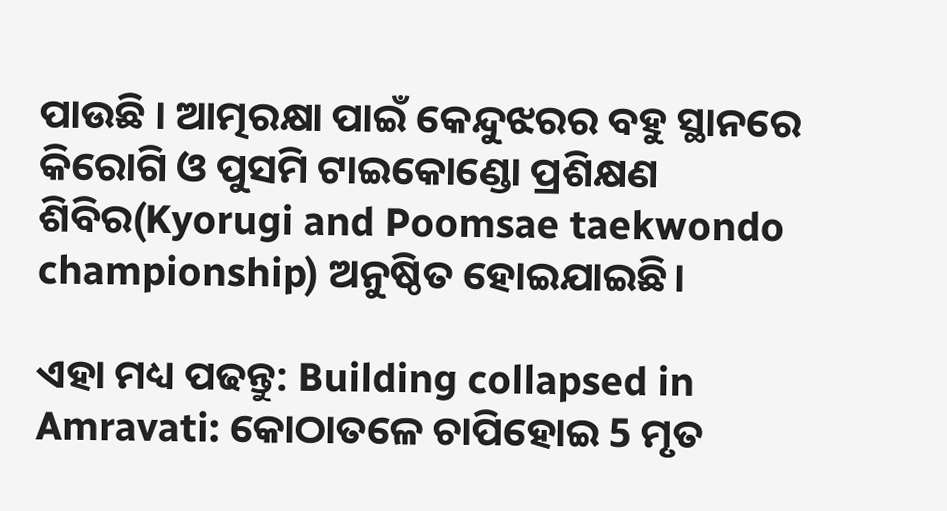ପାଉଛି । ଆତ୍ମରକ୍ଷା ପାଇଁ କେନ୍ଦୁଝରର ବହୁ ସ୍ଥାନରେ କିରୋଗି ଓ ପୁସମି ଟାଇକୋଣ୍ଡୋ ପ୍ରଶିକ୍ଷଣ ଶିବିର(Kyorugi and Poomsae taekwondo championship) ଅନୁଷ୍ଠିତ ହୋଇଯାଇଛି।

ଏହା ମଧ୍ୟ ପଢନ୍ତୁ: Building collapsed in Amravati: କୋଠାତଳେ ଚାପିହୋଇ 5 ମୃତ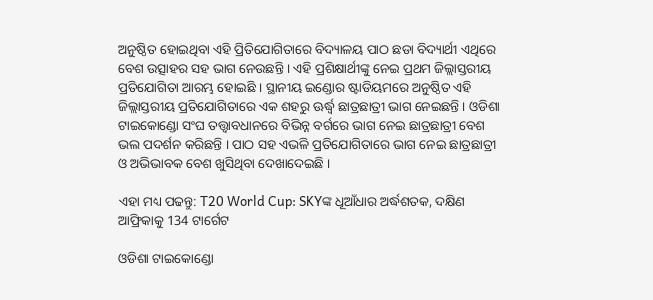ଅନୁଷ୍ଠିତ ହୋଇଥିବା ଏହି ପ୍ରିତିଯୋଗିତାରେ ବିଦ୍ୟାଳୟ ପାଠ ଛଡା ବିଦ୍ୟାର୍ଥୀ ଏଥିରେ ବେଶ ଉତ୍ସାହର ସହ ଭାଗ ନେଉଛନ୍ତି । ଏହି ପ୍ରଶିକ୍ଷାର୍ଥୀଙ୍କୁ ନେଇ ପ୍ରଥମ ଜିଲ୍ଲାସ୍ତରୀୟ ପ୍ରତିଯୋଗିତା ଆରମ୍ଭ ହୋଇଛି । ସ୍ଥାନୀୟ ଇଣ୍ଡୋର ଷ୍ଟାଡିୟମରେ ଅନୁଷ୍ଠିତ ଏହି ଜିଲ୍ଲାସ୍ତରୀୟ ପ୍ରତିଯୋଗିତାରେ ଏକ ଶହରୁ ଊର୍ଦ୍ଧ୍ବ ଛାତ୍ରଛାତ୍ରୀ ଭାଗ ନେଇଛନ୍ତି । ଓଡିଶା ଟାଇକୋଣ୍ଡୋ ସଂଘ ତତ୍ତ୍ବାବଧାନରେ ବିଭିନ୍ନ ବର୍ଗରେ ଭାଗ ନେଇ ଛାତ୍ରଛାତ୍ରୀ ବେଶ ଭଲ ପଦର୍ଶନ କରିଛନ୍ତି । ପାଠ ସହ ଏଭଳି ପ୍ରତିଯୋଗିତାରେ ଭାଗ ନେଇ ଛାତ୍ରଛାତ୍ରୀ ଓ ଅଭିଭାବକ ବେଶ ଖୁସିଥିବା ଦେଖାଦେଇଛି ।

ଏହା ମଧ୍ୟ ପଢନ୍ତୁ: T20 World Cup: SKYଙ୍କ ଧୂଆଁଧାର ଅର୍ଦ୍ଧଶତକ, ଦକ୍ଷିଣ ଆଫ୍ରିକାକୁ 134 ଟାର୍ଗେଟ

ଓଡିଶା ଟାଇକୋଣ୍ଡୋ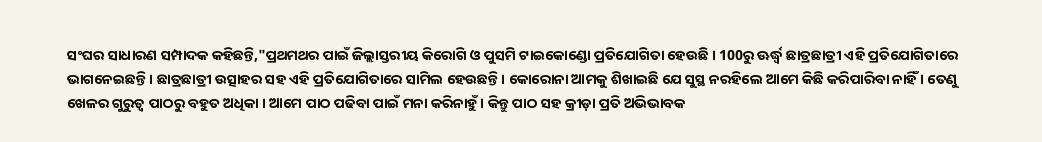ସଂଘର ସାଧାରଣ ସମ୍ପାଦକ କହିଛନ୍ତି,"ପ୍ରଥମଥର ପାଇଁ ଜିଲ୍ଲାସ୍ତରୀୟ କିରୋଗି ଓ ପୁସମି ଟାଇକୋଣ୍ଡୋ ପ୍ରତିଯୋଗିତା ହେଉଛି । 100ରୁ ଊର୍ଦ୍ଧ୍ବ ଛାତ୍ରଛାତ୍ରୀ ଏହି ପ୍ରତିଯୋଗିତାରେ ଭାଗନେଇଛନ୍ତି । ଛାତ୍ରଛାତ୍ରୀ ଉତ୍ସାହର ସହ ଏହି ପ୍ରତିଯୋଗିତାରେ ସାମିଲ ହେଉଛନ୍ତି । କୋରୋନା ଆମକୁ ଶିଖାଇଛି ଯେ ସୁସ୍ଥ ନରହିଲେ ଆମେ କିଛି କରିପାରିବା ନାହିଁ । ତେଣୁ ଖେଳର ଗୁରୁତ୍ବ ପାଠରୁ ବହୁତ ଅଧିକା । ଆମେ ପାଠ ପଢିବା ପାଇଁ ମନା କରିନାହୁଁ । କିନ୍ତୁ ପାଠ ସହ କ୍ରୀଡ଼ା ପ୍ରତି ଅଭିଭାବକ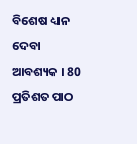ବିଶେଷ ଧ୍ୟାନ ଦେବା ଆବଶ୍ୟକ । 80 ପ୍ରତିଶତ ପାଠ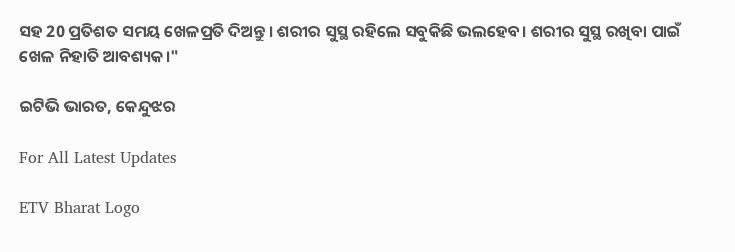ସହ 20 ପ୍ରତିଶତ ସମୟ ଖେଳପ୍ରତି ଦିଅନ୍ତୁ । ଶରୀର ସୁସ୍ଥ ରହିଲେ ସବୁକିଛି ଭଲହେବ। ଶରୀର ସୁସ୍ଥ ରଖିବା ପାଇଁ ଖେଳ ନିହାତି ଆବଶ୍ୟକ।"

ଇଟିଭି ଭାରତ, କେନ୍ଦୁଝର

For All Latest Updates

ETV Bharat Logo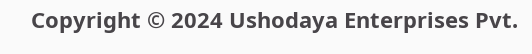Copyright © 2024 Ushodaya Enterprises Pvt.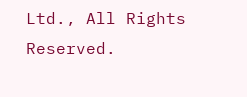Ltd., All Rights Reserved.